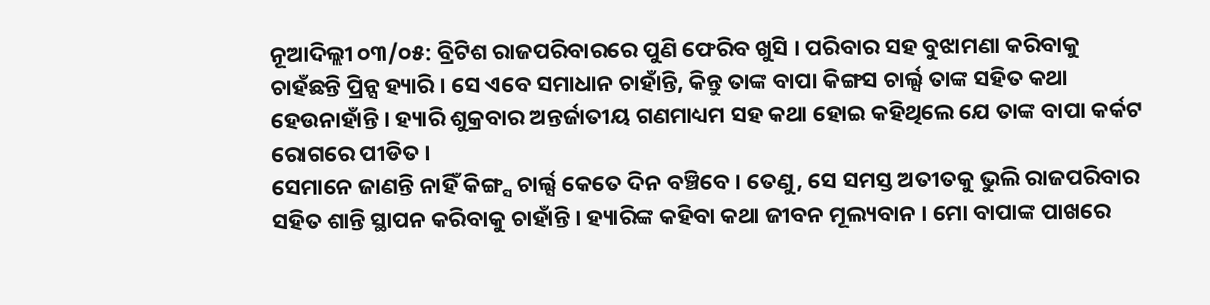ନୂଆଦିଲ୍ଲୀ ୦୩/୦୫: ବ୍ରିଟିଶ ରାଜପରିବାରରେ ପୁଣି ଫେରିବ ଖୁସି । ପରିବାର ସହ ବୁଝାମଣା କରିବାକୁ ଚାହଁଛନ୍ତି ପ୍ରିନ୍ସ ହ୍ୟାରି । ସେ ଏବେ ସମାଧାନ ଚାହାଁନ୍ତି, କିନ୍ତୁ ତାଙ୍କ ବାପା କିଙ୍ଗସ ଚାର୍ଲ୍ସ ତାଙ୍କ ସହିତ କଥା ହେଉନାହାଁନ୍ତି । ହ୍ୟାରି ଶୁକ୍ରବାର ଅନ୍ତର୍ଜାତୀୟ ଗଣମାଧ୍ୟମ ସହ କଥା ହୋଇ କହିଥିଲେ ଯେ ତାଙ୍କ ବାପା କର୍କଟ ରୋଗରେ ପୀଡିତ ।
ସେମାନେ ଜାଣନ୍ତି ନାହିଁ କିଙ୍ଗ୍ସ ଚାର୍ଲ୍ସ କେତେ ଦିନ ବଞ୍ଚିବେ । ତେଣୁ, ସେ ସମସ୍ତ ଅତୀତକୁ ଭୁଲି ରାଜପରିବାର ସହିତ ଶାନ୍ତି ସ୍ଥାପନ କରିବାକୁ ଚାହାଁନ୍ତି । ହ୍ୟାରିଙ୍କ କହିବା କଥା ଜୀବନ ମୂଲ୍ୟବାନ । ମୋ ବାପାଙ୍କ ପାଖରେ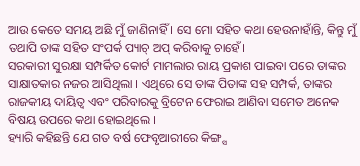ଆଉ କେତେ ସମୟ ଅଛି ମୁଁ ଜାଣିନାହିଁ । ସେ ମୋ ସହିତ କଥା ହେଉନାହାଁନ୍ତି, କିନ୍ତୁ ମୁଁ ତଥାପି ତାଙ୍କ ସହିତ ସଂପର୍କ ପ୍ୟାଚ୍ ଅପ୍ କରିବାକୁ ଚାହେଁ।
ସରକାରୀ ସୁରକ୍ଷା ସମ୍ପର୍କିତ କୋର୍ଟ ମାମଲାର ରାୟ ପ୍ରକାଶ ପାଇବା ପରେ ତାଙ୍କର ସାକ୍ଷାତକାର ନଜର ଆସିଥିଲା । ଏଥିରେ ସେ ତାଙ୍କ ପିତାଙ୍କ ସହ ସମ୍ପର୍କ, ତାଙ୍କର ରାଜକୀୟ ଦାୟିତ୍ୱ ଏବଂ ପରିବାରକୁ ବ୍ରିଟେନ ଫେରାଇ ଆଣିବା ସମେତ ଅନେକ ବିଷୟ ଉପରେ କଥା ହୋଇଥିଲେ ।
ହ୍ୟାରି କହିଛନ୍ତି ଯେ ଗତ ବର୍ଷ ଫେବୃଆରୀରେ କିଙ୍ଗ୍ସ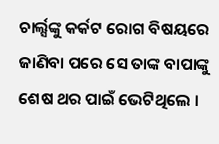ଚାର୍ଲ୍ସଙ୍କୁ କର୍କଟ ରୋଗ ବିଷୟରେ ଜାଣିବା ପରେ ସେ ତାଙ୍କ ବାପାଙ୍କୁ ଶେଷ ଥର ପାଇଁ ଭେଟିଥିଲେ ।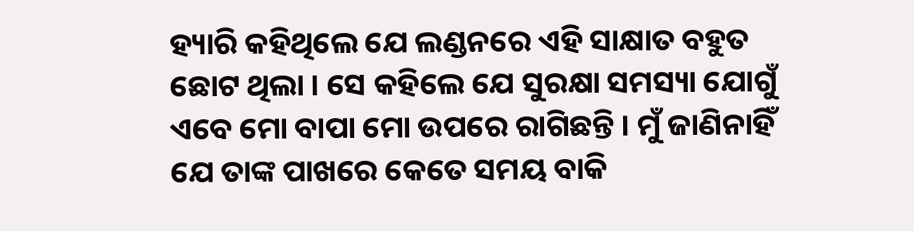ହ୍ୟାରି କହିଥିଲେ ଯେ ଲଣ୍ଡନରେ ଏହି ସାକ୍ଷାତ ବହୁତ ଛୋଟ ଥିଲା । ସେ କହିଲେ ଯେ ସୁରକ୍ଷା ସମସ୍ୟା ଯୋଗୁଁ ଏବେ ମୋ ବାପା ମୋ ଉପରେ ରାଗିଛନ୍ତି । ମୁଁ ଜାଣିନାହିଁ ଯେ ତାଙ୍କ ପାଖରେ କେତେ ସମୟ ବାକି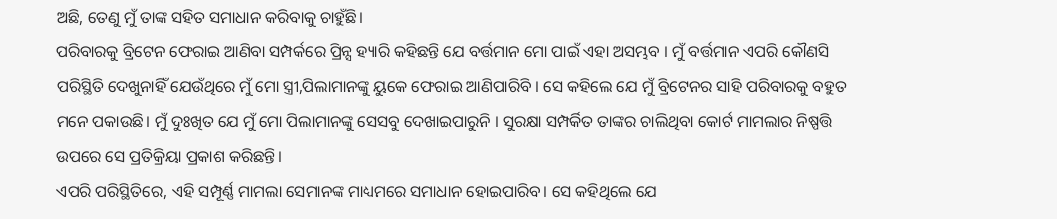ଅଛି, ତେଣୁ ମୁଁ ତାଙ୍କ ସହିତ ସମାଧାନ କରିବାକୁ ଚାହୁଁଛି।
ପରିବାରକୁ ବ୍ରିଟେନ ଫେରାଇ ଆଣିବା ସମ୍ପର୍କରେ ପ୍ରିନ୍ସ ହ୍ୟାରି କହିଛନ୍ତି ଯେ ବର୍ତ୍ତମାନ ମୋ ପାଇଁ ଏହା ଅସମ୍ଭବ । ମୁଁ ବର୍ତ୍ତମାନ ଏପରି କୌଣସି ପରିସ୍ଥିତି ଦେଖୁନାହିଁ ଯେଉଁଥିରେ ମୁଁ ମୋ ସ୍ତ୍ରୀ,ପିଲାମାନଙ୍କୁ ୟୁକେ ଫେରାଇ ଆଣିପାରିବି । ସେ କହିଲେ ଯେ ମୁଁ ବ୍ରିଟେନର ସାହି ପରିବାରକୁ ବହୁତ ମନେ ପକାଉଛି। ମୁଁ ଦୁଃଖିତ ଯେ ମୁଁ ମୋ ପିଲାମାନଙ୍କୁ ସେସବୁ ଦେଖାଇପାରୁନି । ସୁରକ୍ଷା ସମ୍ପର୍କିତ ତାଙ୍କର ଚାଲିଥିବା କୋର୍ଟ ମାମଲାର ନିଷ୍ପତ୍ତି ଉପରେ ସେ ପ୍ରତିକ୍ରିୟା ପ୍ରକାଶ କରିଛନ୍ତି।
ଏପରି ପରିସ୍ଥିତିରେ, ଏହି ସମ୍ପୂର୍ଣ୍ଣ ମାମଲା ସେମାନଙ୍କ ମାଧ୍ୟମରେ ସମାଧାନ ହୋଇପାରିବ। ସେ କହିଥିଲେ ଯେ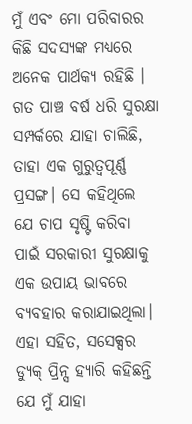ମୁଁ ଏବଂ ମୋ ପରିବାରର କିଛି ସଦସ୍ୟଙ୍କ ମଧ୍ୟରେ ଅନେକ ପାର୍ଥକ୍ୟ ରହିଛି । ଗତ ପାଞ୍ଚ ବର୍ଷ ଧରି ସୁରକ୍ଷା ସମ୍ପର୍କରେ ଯାହା ଚାଲିଛି, ତାହା ଏକ ଗୁରୁତ୍ୱପୂର୍ଣ୍ଣ ପ୍ରସଙ୍ଗ। ସେ କହିଥିଲେ ଯେ ଚାପ ସୃଷ୍ଟି କରିବା ପାଇଁ ସରକାରୀ ସୁରକ୍ଷାକୁ ଏକ ଉପାୟ ଭାବରେ ବ୍ୟବହାର କରାଯାଇଥିଲା।
ଏହା ସହିତ, ସସେକ୍ସର ଡ୍ୟୁକ୍ ପ୍ରିନ୍ସ ହ୍ୟାରି କହିଛନ୍ତି ଯେ ମୁଁ ଯାହା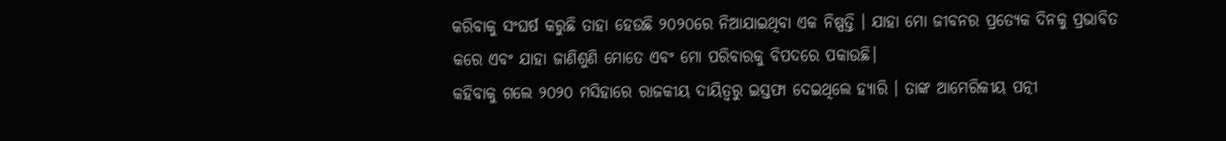କରିବାକୁ ସଂଘର୍ଷ କରୁଛି ତାହା ହେଉଛି ୨୦୨୦ରେ ନିଆଯାଇଥିବା ଏକ ନିଷ୍ପତ୍ତି । ଯାହା ମୋ ଜୀବନର ପ୍ରତ୍ୟେକ ଦିନକୁ ପ୍ରଭାବିତ କରେ ଏବଂ ଯାହା ଜାଣିଶୁଣି ମୋତେ ଏବଂ ମୋ ପରିବାରକୁ ବିପଦରେ ପକାଉଛି।
କହିବାକୁ ଗଲେ ୨୦୨୦ ମସିହାରେ ରାଜକୀୟ ଦାୟିତ୍ୱରୁ ଇସ୍ତଫା ଦେଇଥିଲେ ହ୍ୟାରି । ତାଙ୍କ ଆମେରିକୀୟ ପତ୍ନୀ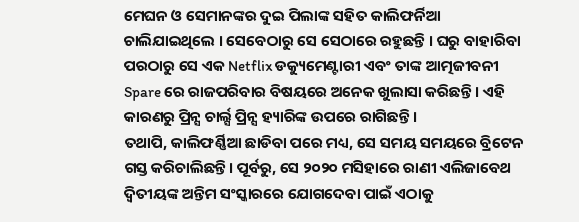ମେଘନ ଓ ସେମାନଙ୍କର ଦୁଇ ପିଲାଙ୍କ ସହିତ କାଲିଫର୍ନିଆ ଚାଲିଯାଇଥିଲେ । ସେବେଠାରୁ ସେ ସେଠାରେ ରହୁଛନ୍ତି । ଘରୁ ବାହାରିବା ପରଠାରୁ ସେ ଏକ Netflix ଡକ୍ୟୁମେଣ୍ଟାରୀ ଏବଂ ତାଙ୍କ ଆତ୍ମଜୀବନୀ Spare ରେ ରାଜପରିବାର ବିଷୟରେ ଅନେକ ଖୁଲାସା କରିଛନ୍ତି । ଏହି କାରଣରୁ ପ୍ରିନ୍ସ ଚାର୍ଲ୍ସ ପ୍ରିନ୍ସ ହ୍ୟାରିଙ୍କ ଉପରେ ରାଗିଛନ୍ତି ।
ତଥାପି, କାଲିଫର୍ଣ୍ଣିଆ ଛାଡିବା ପରେ ମଧ୍ୟ, ସେ ସମୟ ସମୟରେ ବ୍ରିଟେନ ଗସ୍ତ କରିଚାଲିଛନ୍ତି। ପୂର୍ବରୁ, ସେ ୨୦୨୦ ମସିହାରେ ରାଣୀ ଏଲିଜାବେଥ ଦ୍ୱିତୀୟଙ୍କ ଅନ୍ତିମ ସଂସ୍କାରରେ ଯୋଗଦେବା ପାଇଁ ଏଠାକୁ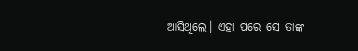ଆସିଥିଲେ। ଏହା ପରେ ସେ ତାଙ୍କ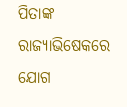ପିତାଙ୍କ ରାଜ୍ୟାଭିଷେକରେ ଯୋଗ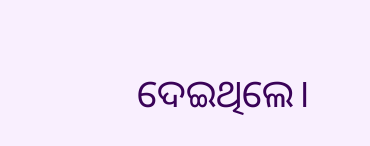ଦେଇଥିଲେ।